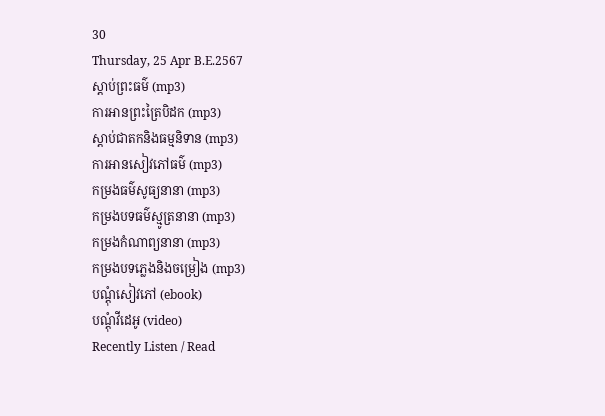30
Thursday, 25 Apr B.E.2567
ស្តាប់ព្រះធម៌ (mp3)
ការអានព្រះត្រៃបិដក (mp3)
ស្តាប់ជាតកនិងធម្មនិទាន (mp3)
ការអានសៀវភៅធម៌ (mp3)
កម្រងធម៌សូធ្យនានា (mp3)
កម្រងបទធម៌ស្មូត្រនានា (mp3)
កម្រងកំណាព្យនានា (mp3)
កម្រងបទភ្លេងនិងចម្រៀង (mp3)
បណ្តុំសៀវភៅ (ebook)
បណ្តុំវីដេអូ (video)
Recently Listen / Read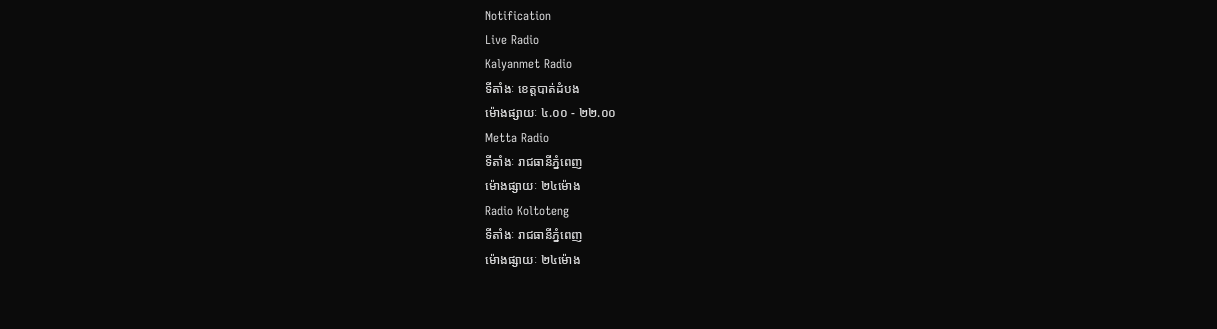Notification
Live Radio
Kalyanmet Radio
ទីតាំងៈ ខេត្តបាត់ដំបង
ម៉ោងផ្សាយៈ ៤.០០ - ២២.០០
Metta Radio
ទីតាំងៈ រាជធានីភ្នំពេញ
ម៉ោងផ្សាយៈ ២៤ម៉ោង
Radio Koltoteng
ទីតាំងៈ រាជធានីភ្នំពេញ
ម៉ោងផ្សាយៈ ២៤ម៉ោង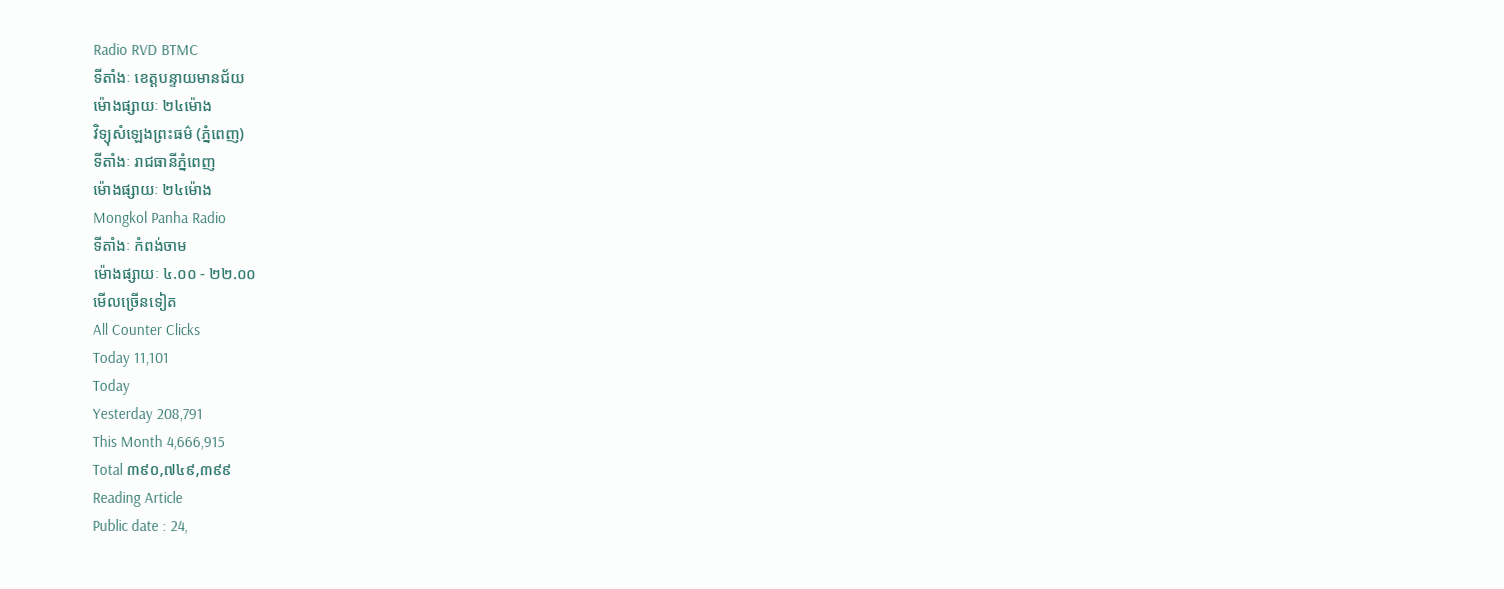Radio RVD BTMC
ទីតាំងៈ ខេត្តបន្ទាយមានជ័យ
ម៉ោងផ្សាយៈ ២៤ម៉ោង
វិទ្យុសំឡេងព្រះធម៌ (ភ្នំពេញ)
ទីតាំងៈ រាជធានីភ្នំពេញ
ម៉ោងផ្សាយៈ ២៤ម៉ោង
Mongkol Panha Radio
ទីតាំងៈ កំពង់ចាម
ម៉ោងផ្សាយៈ ៤.០០ - ២២.០០
មើលច្រើនទៀត
All Counter Clicks
Today 11,101
Today
Yesterday 208,791
This Month 4,666,915
Total ៣៩០,៧៤៩,៣៩៩
Reading Article
Public date : 24,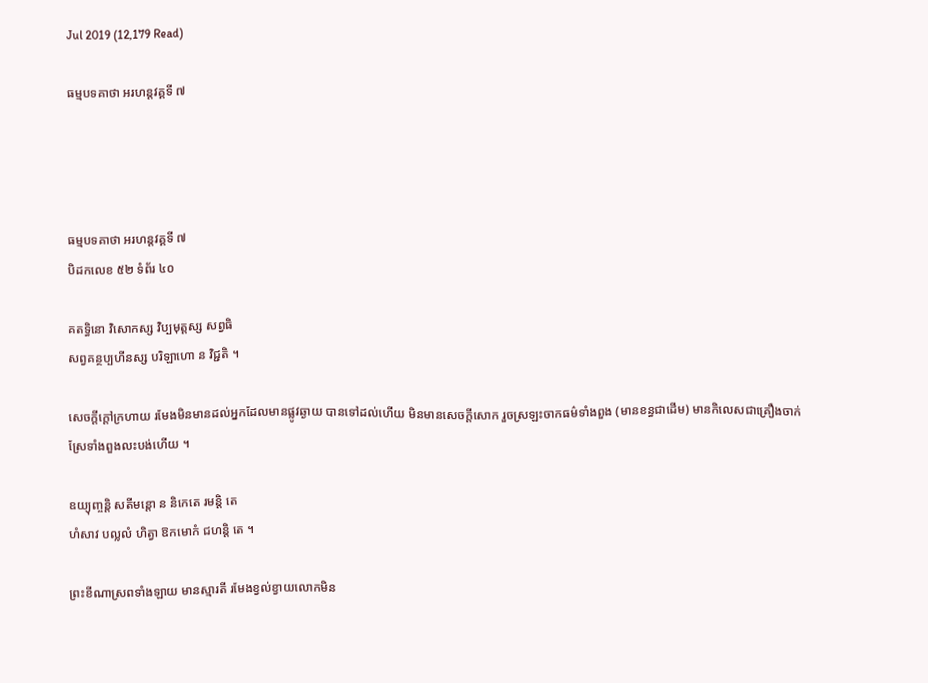Jul 2019 (12,179 Read)

ធម្មបទគាថា អរហន្តវគ្គទី ៧




ធម្មបទគាថា អរហន្តវគ្គទី ៧
បិដកលេខ ៥២ ទំព័រ ៤០

គតទ្ធិនោ វិសោកស្ស វិប្បមុត្តស្ស សព្វធិ
សព្វគន្ថប្បហីនស្ស បរិឡាហោ ន វិជ្ជតិ ។

សេចក្តីក្តៅក្រហាយ រមែងមិនមានដល់អ្នកដែលមានផ្លូវឆ្ងាយ បានទៅដល់ហើយ មិនមានសេចក្តីសោក រួចស្រឡះចាកធម៌ទាំងពួង (មានខន្ធជាដើម) មានកិលេសជាគ្រឿងចាក់ស្រែទាំងពួងលះបង់ហើយ ។

ឧយ្យុញ្ចន្តិ សតីមន្តោ ន និកេតេ រមន្តិ តេ
ហំសាវ បល្លលំ ហិត្វា ឱកមោកំ ជហន្តិ តេ ។

ព្រះខីណាស្រពទាំងឡាយ មានស្មារតី រមែងខ្វល់ខ្វាយលោកមិន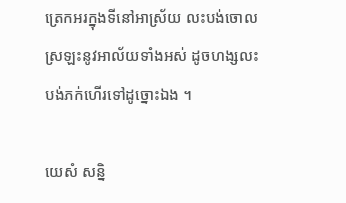ត្រេកអរក្នុងទីនៅអាស្រ័យ លះបង់ចោលស្រឡះនូវអាល័យទាំងអស់ ដូចហង្សលះបង់ភក់ហើរទៅដូច្នោះឯង ។

យេសំ សន្និ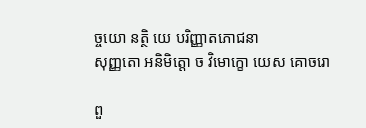ច្ចយោ នត្ថិ យេ បរិញ្ញាតភោជនា
សុញ្ញតោ អនិមិត្តោ ច វិមោក្ខោ យេស គោចរោ

ពួ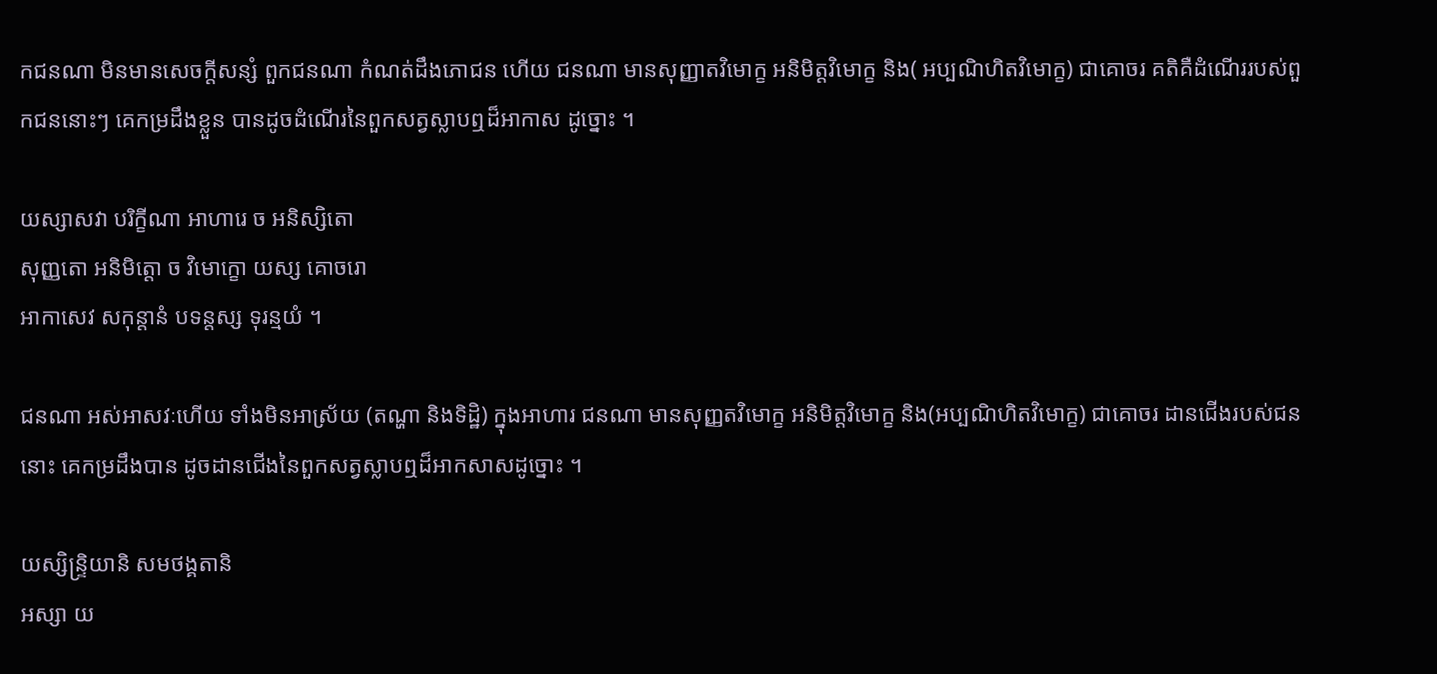កជនណា មិនមានសេចក្តីសន្សំ ពួកជនណា កំណត់ដឹងភោជន ហើយ ជនណា មានសុញ្ញាតវិមោក្ខ អនិមិត្តវិមោក្ខ និង( អប្បណិហិតវិមោក្ខ) ជាគោចរ គតិគឺដំណើររបស់ពួកជននោះៗ គេកម្រដឹងខ្លួន បានដូចដំណើរនៃពួកសត្វស្លាបឮដ៏អាកាស ដូច្នោះ ។

យស្សាសវា បរិក្ខីណា អាហារេ ច អនិស្សិតោ
សុញ្ញតោ អនិមិត្តោ ច វិមោក្ខោ យស្ស គោចរោ
អាកាសេវ សកុន្តានំ បទន្តស្ស ទុរន្មយំ ។

ជនណា អស់អាសវៈហើយ ទាំងមិនអាស្រ័យ (តណ្ហា និងទិដ្ឋិ) ក្នុងអាហារ ជនណា មានសុញ្ញតវិមោក្ខ អនិមិត្តវិមោក្ខ និង(អប្បណិហិតវិមោក្ខ) ជាគោចរ ដានជើងរបស់ជននោះ គេកម្រដឹងបាន ដូចដានជើងនៃពួកសត្វស្លាបឮដ៏អាកសាសដូច្នោះ ។

យស្សិន្ទ្រិយានិ សមថង្គតានិ
អស្សា យ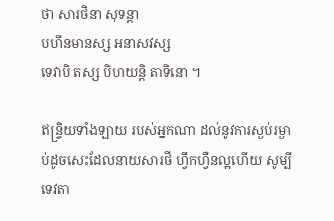ថា សារថិនា សុទន្តា
បហីនមានស្ស អនាសវស្ស
ទេវាបិ តស្ស បិហយន្តិ តាទិនោ ។

ឥន្ទ្រិយទាំងឡាយ របស់អ្នកណា ដល់នូវការស្ងប់រម្ងាប់ដូចសេះដែលនាយសារថី ហ្វឹកហ្វឺនល្អហើយ សូម្បីទេវតា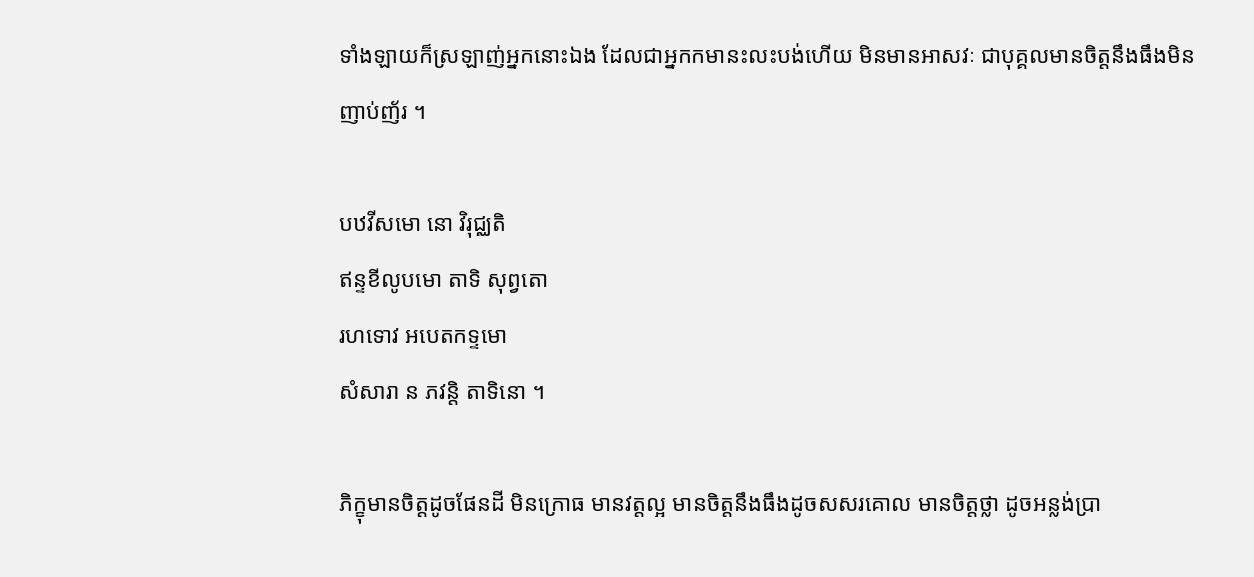ទាំងឡាយក៏ស្រឡាញ់អ្នកនោះឯង ដែលជាអ្នកកមានះលះបង់ហើយ មិនមានអាសវៈ ជាបុគ្គលមានចិត្តនឹងធឹងមិនញាប់ញ័រ ។

បឋវីសមោ នោ វិរុជ្ឈតិ
ឥន្ទខីលូបមោ តាទិ សុព្វតោ
រហទោវ អបេតកទ្ទមោ
សំសារា ន ភវន្តិ តាទិនោ ។

ភិក្ខុមានចិត្តដូចផែនដី មិនក្រោធ មានវត្តល្អ មានចិត្តនឹងធឹងដូចសសរគោល មានចិត្តថ្លា ដូចអន្លង់ប្រា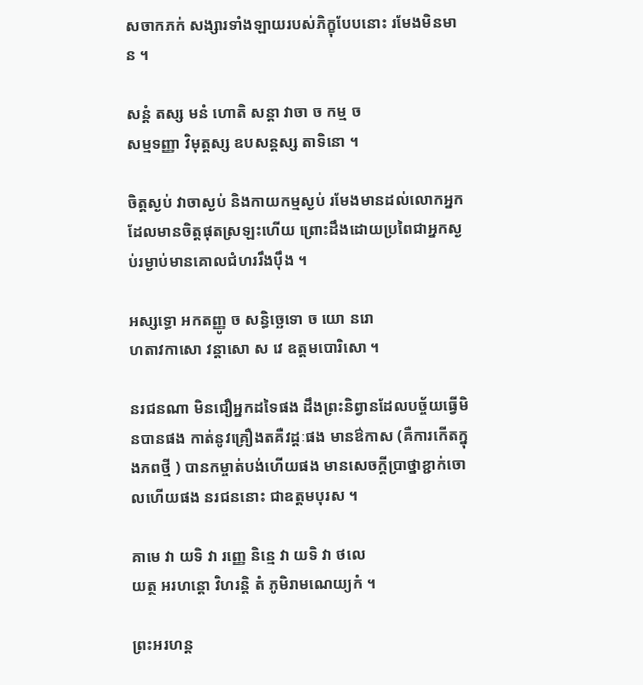សចាកភក់ សង្សារទាំងឡាយរបស់ភិក្ខុបែបនោះ រមែងមិនមាន ។

សន្តំ តស្ស មនំ ហោតិ សន្តា វាចា ច កម្ម ច
សម្មទញ្ញា វិមុត្តស្ស ឧបសន្តស្ស តាទិនោ ។

ចិត្តស្ងប់ វាចាស្ងប់ និងកាយកម្មស្ងប់ រមែងមានដល់លោកអ្នកដែលមានចិត្តផុតស្រឡះហើយ ព្រោះដឹងដោយប្រពៃជាអ្នកស្ងប់រម្ងាប់មានគោលជំហររឹងប៉ឹង ។

អស្សទ្ធោ អកតញ្ញូ ច សន្ធិច្ឆេទោ ច យោ នរោ
ហតាវកាសោ វន្តាសោ ស វេ ឧត្តមបោរិសោ ។

នរជនណា មិនជឿអ្នកដទៃផង ដឹងព្រះនិព្វានដែលបច្ច័យធ្វើមិនបានផង កាត់នូវគ្រឿងតគឺវដ្តៈផង មានឳកាស (គឺការកើតក្នុងភពថ្មី ) បានកម្ចាត់បង់ហើយផង មានសេចក្តីប្រាថ្នាខ្ជាក់ចោលហើយផង នរជននោះ ជាឧត្តមបុរស ។

គាមេ វា យទិ វា រញ្ញេ និន្មេ វា យទិ វា ថលេ
យត្ថ អរហន្តោ វិហរន្តិ តំ ភូមិរាមណេយ្យកំ ។

ព្រះអរហន្ត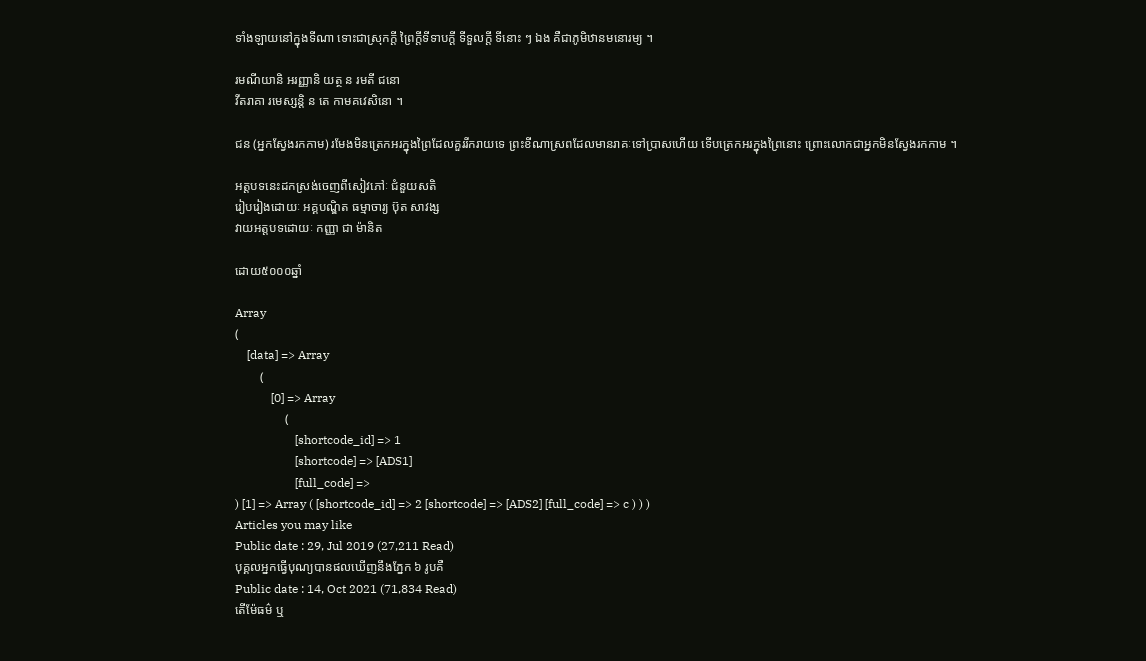ទាំងឡាយនៅក្នុងទីណា ទោះជាស្រុកក្តី ព្រៃក្តីទីទាបក្តី ទីទួលក្តី ទីនោះ ៗ ឯង គឺជាភូមិឋានមនោរម្យ ។

រមណីយានិ អរញ្ញានិ យត្ថ ន រមតី ជនោ
វីតរាគា រមេស្សន្តិ ន តេ កាមគវេសិនោ ។

ជន (អ្នកស្វែងរកកាម) រមែងមិនត្រេកអរក្នុងព្រៃដែលគួររីករាយទេ ព្រះខីណាស្រពដែលមានរាគៈទៅប្រាសហើយ ទើបត្រេកអរក្នុងព្រៃនោះ ព្រោះលោកជាអ្នកមិនស្វែងរកកាម ។

អត្តបទនេះដកស្រង់ចេញពីសៀវភៅៈ ជំនួយសតិ
រៀបរៀងដោយៈ អគ្គបណ្ឌិត ធម្មាចារ្យ ប៊ុត សាវង្ស
វាយអត្តបទដោយៈ កញ្ញា ជា ម៉ានិត

ដោយ៥០០០ឆ្នាំ

Array
(
    [data] => Array
        (
            [0] => Array
                (
                    [shortcode_id] => 1
                    [shortcode] => [ADS1]
                    [full_code] =>
) [1] => Array ( [shortcode_id] => 2 [shortcode] => [ADS2] [full_code] => c ) ) )
Articles you may like
Public date : 29, Jul 2019 (27,211 Read)
បុគ្គលអ្នកធ្វើបុណ្យបានផលឃើញនឹងភ្នែក ៦ រូបគឺ
Public date : 14, Oct 2021 (71,834 Read)
តើម៉ែធម៌ ឬ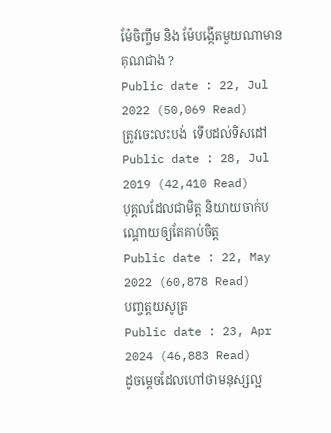ម៉ែចិញ្ចឹម និង ម៉ែបង្កើតមួយណាមានគុណជាង ?
Public date : 22, Jul 2022 (50,069 Read)
ត្រូវចេះលះបង់  ទើបដល់ទិសដៅ
Public date : 28, Jul 2019 (42,410 Read)
បុគ្គលដែលជាមិត្ត និយាយចាក់បណ្ដោយឲ្យតែគាប់ចិត្ត
Public date : 22, May 2022 (60,878 Read)
បញ្ចត្តយសូត្រ
Public date : 23, Apr 2024 (46,883 Read)
ដូចម្ដេចដែលហៅថាមនុស្សល្អ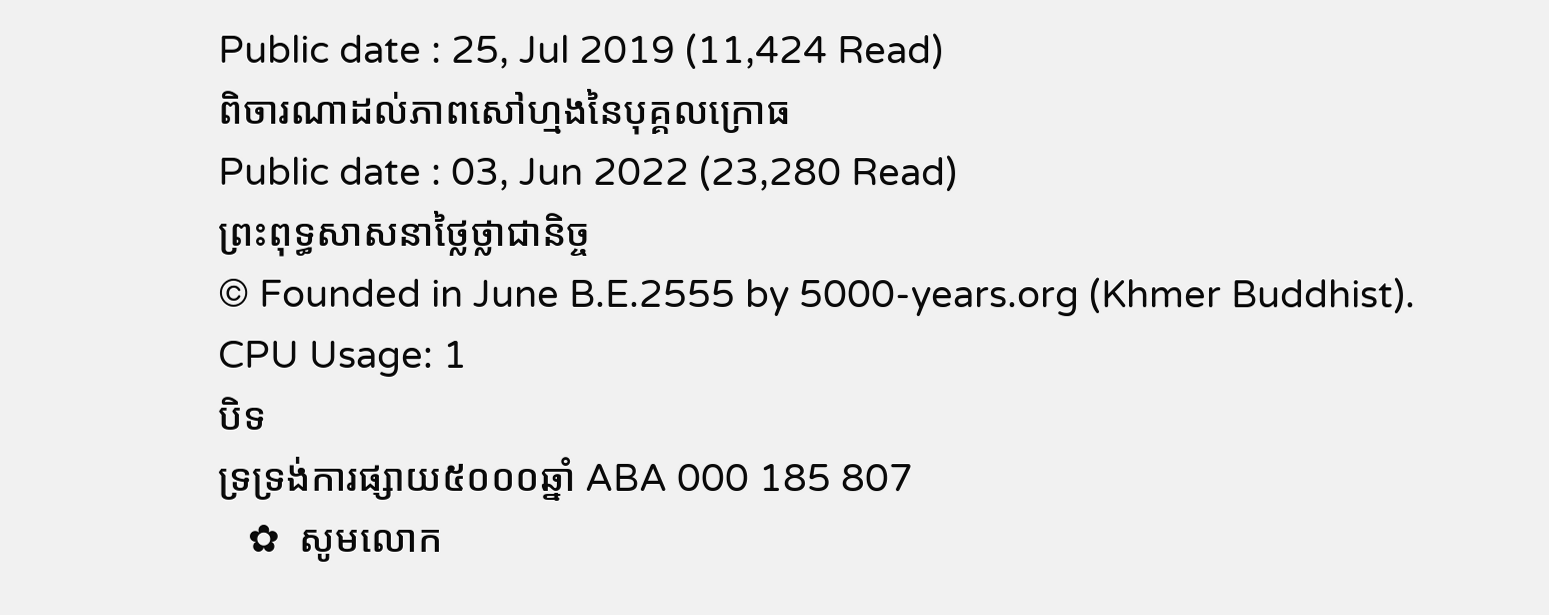Public date : 25, Jul 2019 (11,424 Read)
ពិចារណាដល់ភាពសៅហ្មងនៃបុគ្គលក្រោធ
Public date : 03, Jun 2022 (23,280 Read)
ព្រះពុទ្ធសាសនាថ្លៃថ្លាជានិច្ច
© Founded in June B.E.2555 by 5000-years.org (Khmer Buddhist).
CPU Usage: 1
បិទ
ទ្រទ្រង់ការផ្សាយ៥០០០ឆ្នាំ ABA 000 185 807
   ✿  សូមលោក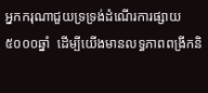អ្នកករុណាជួយទ្រទ្រង់ដំណើរការផ្សាយ៥០០០ឆ្នាំ  ដើម្បីយើងមានលទ្ធភាពពង្រីកនិ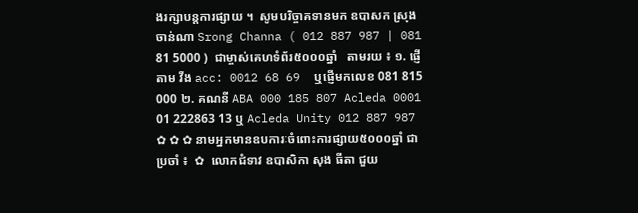ងរក្សាបន្តការផ្សាយ ។  សូមបរិច្ចាគទានមក ឧបាសក ស្រុង ចាន់ណា Srong Channa ( 012 887 987 | 081 81 5000 )  ជាម្ចាស់គេហទំព័រ៥០០០ឆ្នាំ   តាមរយ ៖ ១. ផ្ញើតាម វីង acc: 0012 68 69  ឬផ្ញើមកលេខ 081 815 000 ២. គណនី ABA 000 185 807 Acleda 0001 01 222863 13 ឬ Acleda Unity 012 887 987   ✿ ✿ ✿ នាមអ្នកមានឧបការៈចំពោះការផ្សាយ៥០០០ឆ្នាំ ជាប្រចាំ ៖  ✿  លោកជំទាវ ឧបាសិកា សុង ធីតា ជួយ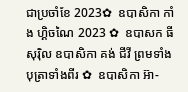ជាប្រចាំខែ 2023✿  ឧបាសិកា កាំង ហ្គិចណៃ 2023 ✿  ឧបាសក ធី សុរ៉ិល ឧបាសិកា គង់ ជីវី ព្រមទាំងបុត្រាទាំងពីរ ✿  ឧបាសិកា អ៊ា-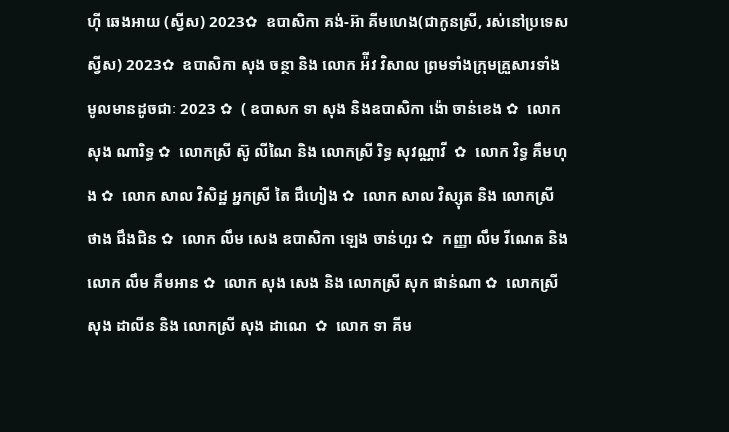ហុី ឆេងអាយ (ស្វីស) 2023✿  ឧបាសិកា គង់-អ៊ា គីមហេង(ជាកូនស្រី, រស់នៅប្រទេសស្វីស) 2023✿  ឧបាសិកា សុង ចន្ថា និង លោក អ៉ីវ វិសាល ព្រមទាំងក្រុមគ្រួសារទាំងមូលមានដូចជាៈ 2023 ✿  ( ឧបាសក ទា សុង និងឧបាសិកា ង៉ោ ចាន់ខេង ✿  លោក សុង ណារិទ្ធ ✿  លោកស្រី ស៊ូ លីណៃ និង លោកស្រី រិទ្ធ សុវណ្ណាវី  ✿  លោក វិទ្ធ គឹមហុង ✿  លោក សាល វិសិដ្ឋ អ្នកស្រី តៃ ជឹហៀង ✿  លោក សាល វិស្សុត និង លោកស្រី ថាង ជឹងជិន ✿  លោក លឹម សេង ឧបាសិកា ឡេង ចាន់ហួរ ✿  កញ្ញា លឹម រីណេត និង លោក លឹម គឹមអាន ✿  លោក សុង សេង និង លោកស្រី សុក ផាន់ណា ✿  លោកស្រី សុង ដាលីន និង លោកស្រី សុង ដាណេ  ✿  លោក ទា គីម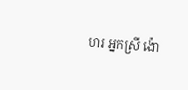ហរ អ្នកស្រី ង៉ោ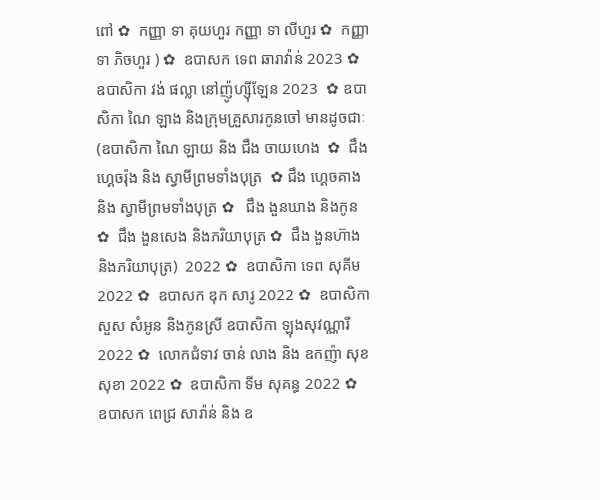ពៅ ✿  កញ្ញា ទា គុយហួរ កញ្ញា ទា លីហួរ ✿  កញ្ញា ទា ភិចហួរ ) ✿  ឧបាសក ទេព ឆារាវ៉ាន់ 2023 ✿ ឧបាសិកា វង់ ផល្លា នៅញ៉ូហ្ស៊ីឡែន 2023  ✿ ឧបាសិកា ណៃ ឡាង និងក្រុមគ្រួសារកូនចៅ មានដូចជាៈ (ឧបាសិកា ណៃ ឡាយ និង ជឹង ចាយហេង  ✿  ជឹង ហ្គេចរ៉ុង និង ស្វាមីព្រមទាំងបុត្រ  ✿ ជឹង ហ្គេចគាង និង ស្វាមីព្រមទាំងបុត្រ ✿   ជឹង ងួនឃាង និងកូន  ✿  ជឹង ងួនសេង និងភរិយាបុត្រ ✿  ជឹង ងួនហ៊ាង និងភរិយាបុត្រ)  2022 ✿  ឧបាសិកា ទេព សុគីម 2022 ✿  ឧបាសក ឌុក សារូ 2022 ✿  ឧបាសិកា សួស សំអូន និងកូនស្រី ឧបាសិកា ឡុងសុវណ្ណារី 2022 ✿  លោកជំទាវ ចាន់ លាង និង ឧកញ៉ា សុខ សុខា 2022 ✿  ឧបាសិកា ទីម សុគន្ធ 2022 ✿   ឧបាសក ពេជ្រ សារ៉ាន់ និង ឧ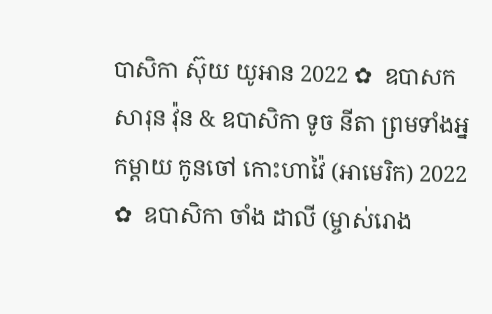បាសិកា ស៊ុយ យូអាន 2022 ✿  ឧបាសក សារុន វ៉ុន & ឧបាសិកា ទូច នីតា ព្រមទាំងអ្នកម្តាយ កូនចៅ កោះហាវ៉ៃ (អាមេរិក) 2022 ✿  ឧបាសិកា ចាំង ដាលី (ម្ចាស់រោង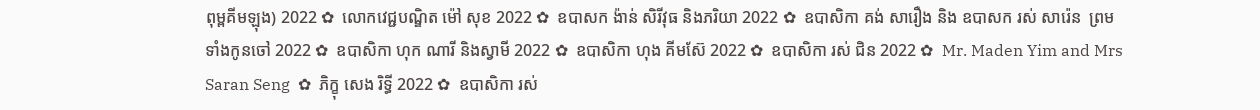ពុម្ពគីមឡុង) 2022 ✿  លោកវេជ្ជបណ្ឌិត ម៉ៅ សុខ 2022 ✿  ឧបាសក ង៉ាន់ សិរីវុធ និងភរិយា 2022 ✿  ឧបាសិកា គង់ សារឿង និង ឧបាសក រស់ សារ៉េន  ព្រមទាំងកូនចៅ 2022 ✿  ឧបាសិកា ហុក ណារី និងស្វាមី 2022 ✿  ឧបាសិកា ហុង គីមស៊ែ 2022 ✿  ឧបាសិកា រស់ ជិន 2022 ✿  Mr. Maden Yim and Mrs Saran Seng  ✿  ភិក្ខុ សេង រិទ្ធី 2022 ✿  ឧបាសិកា រស់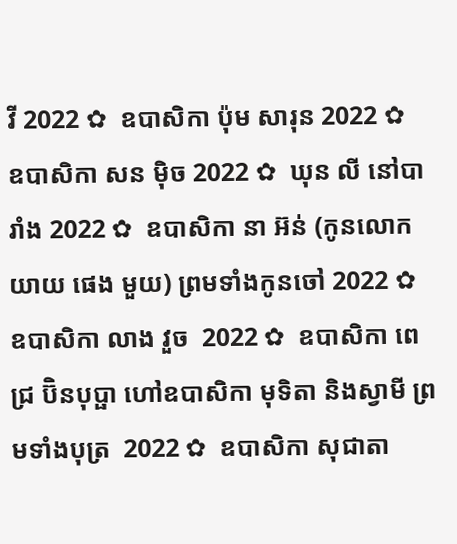វី 2022 ✿  ឧបាសិកា ប៉ុម សារុន 2022 ✿  ឧបាសិកា សន ម៉ិច 2022 ✿  ឃុន លី នៅបារាំង 2022 ✿  ឧបាសិកា នា អ៊ន់ (កូនលោកយាយ ផេង មួយ) ព្រមទាំងកូនចៅ 2022 ✿  ឧបាសិកា លាង វួច  2022 ✿  ឧបាសិកា ពេជ្រ ប៊ិនបុប្ផា ហៅឧបាសិកា មុទិតា និងស្វាមី ព្រមទាំងបុត្រ  2022 ✿  ឧបាសិកា សុជាតា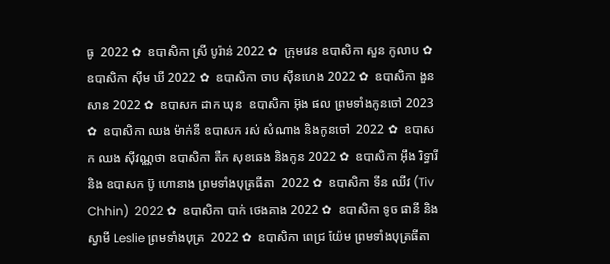ធូ  2022 ✿  ឧបាសិកា ស្រី បូរ៉ាន់ 2022 ✿  ក្រុមវេន ឧបាសិកា សួន កូលាប ✿  ឧបាសិកា ស៊ីម ឃី 2022 ✿  ឧបាសិកា ចាប ស៊ីនហេង 2022 ✿  ឧបាសិកា ងួន សាន 2022 ✿  ឧបាសក ដាក ឃុន  ឧបាសិកា អ៊ុង ផល ព្រមទាំងកូនចៅ 2023 ✿  ឧបាសិកា ឈង ម៉ាក់នី ឧបាសក រស់ សំណាង និងកូនចៅ  2022 ✿  ឧបាសក ឈង សុីវណ្ណថា ឧបាសិកា តឺក សុខឆេង និងកូន 2022 ✿  ឧបាសិកា អុឹង រិទ្ធារី និង ឧបាសក ប៊ូ ហោនាង ព្រមទាំងបុត្រធីតា  2022 ✿  ឧបាសិកា ទីន ឈីវ (Tiv Chhin)  2022 ✿  ឧបាសិកា បាក់ ថេងគាង 2022 ✿  ឧបាសិកា ទូច ផានី និង ស្វាមី Leslie ព្រមទាំងបុត្រ  2022 ✿  ឧបាសិកា ពេជ្រ យ៉ែម ព្រមទាំងបុត្រធីតា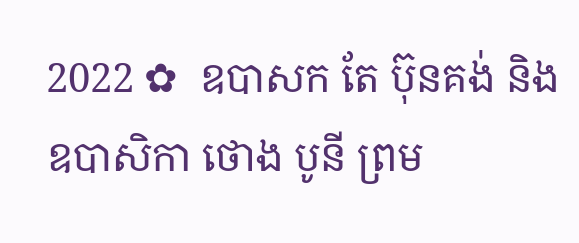2022 ✿  ឧបាសក តែ ប៊ុនគង់ និង ឧបាសិកា ថោង បូនី ព្រម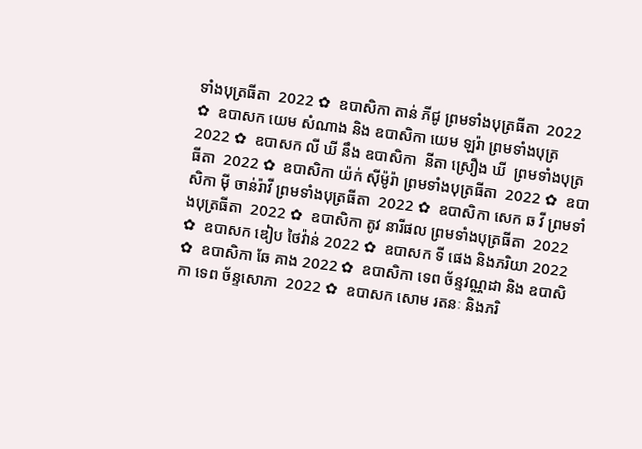ទាំងបុត្រធីតា  2022 ✿  ឧបាសិកា តាន់ ភីជូ ព្រមទាំងបុត្រធីតា  2022 ✿  ឧបាសក យេម សំណាង និង ឧបាសិកា យេម ឡរ៉ា ព្រមទាំងបុត្រ  2022 ✿  ឧបាសក លី ឃី នឹង ឧបាសិកា  នីតា ស្រឿង ឃី  ព្រមទាំងបុត្រធីតា  2022 ✿  ឧបាសិកា យ៉ក់ សុីម៉ូរ៉ា ព្រមទាំងបុត្រធីតា  2022 ✿  ឧបាសិកា មុី ចាន់រ៉ាវី ព្រមទាំងបុត្រធីតា  2022 ✿  ឧបាសិកា សេក ឆ វី ព្រមទាំងបុត្រធីតា  2022 ✿  ឧបាសិកា តូវ នារីផល ព្រមទាំងបុត្រធីតា  2022 ✿  ឧបាសក ឌៀប ថៃវ៉ាន់ 2022 ✿  ឧបាសក ទី ផេង និងភរិយា 2022 ✿  ឧបាសិកា ឆែ គាង 2022 ✿  ឧបាសិកា ទេព ច័ន្ទវណ្ណដា និង ឧបាសិកា ទេព ច័ន្ទសោភា  2022 ✿  ឧបាសក សោម រតនៈ និងភរិ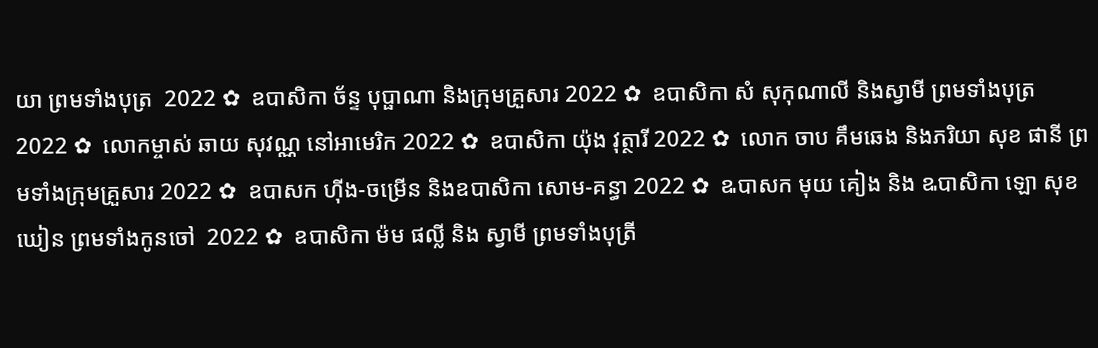យា ព្រមទាំងបុត្រ  2022 ✿  ឧបាសិកា ច័ន្ទ បុប្ផាណា និងក្រុមគ្រួសារ 2022 ✿  ឧបាសិកា សំ សុកុណាលី និងស្វាមី ព្រមទាំងបុត្រ  2022 ✿  លោកម្ចាស់ ឆាយ សុវណ្ណ នៅអាមេរិក 2022 ✿  ឧបាសិកា យ៉ុង វុត្ថារី 2022 ✿  លោក ចាប គឹមឆេង និងភរិយា សុខ ផានី ព្រមទាំងក្រុមគ្រួសារ 2022 ✿  ឧបាសក ហ៊ីង-ចម្រើន និងឧបាសិកា សោម-គន្ធា 2022 ✿  ឩបាសក មុយ គៀង និង ឩបាសិកា ឡោ សុខឃៀន ព្រមទាំងកូនចៅ  2022 ✿  ឧបាសិកា ម៉ម ផល្លី និង ស្វាមី ព្រមទាំងបុត្រី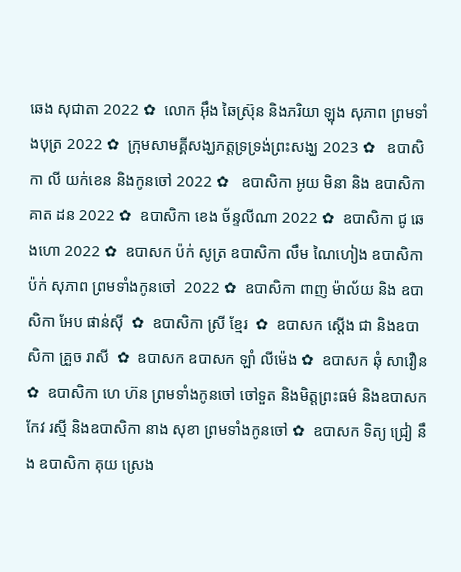ឆេង សុជាតា 2022 ✿  លោក អ៊ឹង ឆៃស្រ៊ុន និងភរិយា ឡុង សុភាព ព្រមទាំងបុត្រ 2022 ✿  ក្រុមសាមគ្គីសង្ឃភត្តទ្រទ្រង់ព្រះសង្ឃ 2023 ✿   ឧបាសិកា លី យក់ខេន និងកូនចៅ 2022 ✿   ឧបាសិកា អូយ មិនា និង ឧបាសិកា គាត ដន 2022 ✿  ឧបាសិកា ខេង ច័ន្ទលីណា 2022 ✿  ឧបាសិកា ជូ ឆេងហោ 2022 ✿  ឧបាសក ប៉ក់ សូត្រ ឧបាសិកា លឹម ណៃហៀង ឧបាសិកា ប៉ក់ សុភាព ព្រមទាំងកូនចៅ  2022 ✿  ឧបាសិកា ពាញ ម៉ាល័យ និង ឧបាសិកា អែប ផាន់ស៊ី  ✿  ឧបាសិកា ស្រី ខ្មែរ  ✿  ឧបាសក ស្តើង ជា និងឧបាសិកា គ្រួច រាសី  ✿  ឧបាសក ឧបាសក ឡាំ លីម៉េង ✿  ឧបាសក ឆុំ សាវឿន  ✿  ឧបាសិកា ហេ ហ៊ន ព្រមទាំងកូនចៅ ចៅទួត និងមិត្តព្រះធម៌ និងឧបាសក កែវ រស្មី និងឧបាសិកា នាង សុខា ព្រមទាំងកូនចៅ ✿  ឧបាសក ទិត្យ ជ្រៀ នឹង ឧបាសិកា គុយ ស្រេង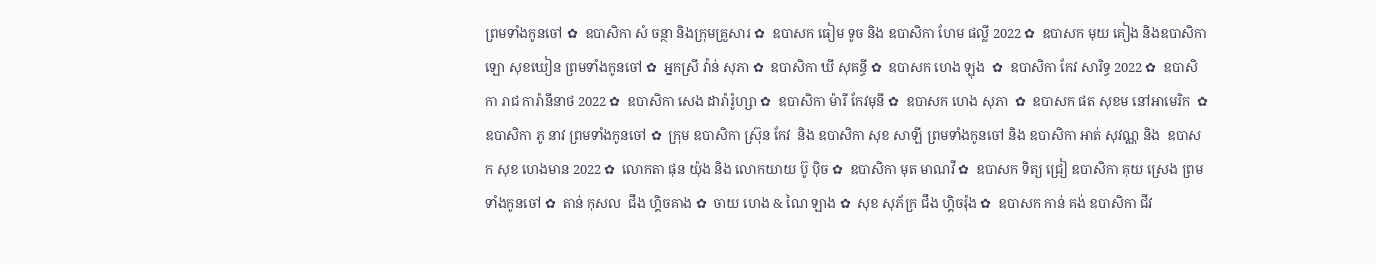ព្រមទាំងកូនចៅ ✿  ឧបាសិកា សំ ចន្ថា និងក្រុមគ្រួសារ ✿  ឧបាសក ធៀម ទូច និង ឧបាសិកា ហែម ផល្លី 2022 ✿  ឧបាសក មុយ គៀង និងឧបាសិកា ឡោ សុខឃៀន ព្រមទាំងកូនចៅ ✿  អ្នកស្រី វ៉ាន់ សុភា ✿  ឧបាសិកា ឃី សុគន្ធី ✿  ឧបាសក ហេង ឡុង  ✿  ឧបាសិកា កែវ សារិទ្ធ 2022 ✿  ឧបាសិកា រាជ ការ៉ានីនាថ 2022 ✿  ឧបាសិកា សេង ដារ៉ារ៉ូហ្សា ✿  ឧបាសិកា ម៉ារី កែវមុនី ✿  ឧបាសក ហេង សុភា  ✿  ឧបាសក ផត សុខម នៅអាមេរិក  ✿  ឧបាសិកា ភូ នាវ ព្រមទាំងកូនចៅ ✿  ក្រុម ឧបាសិកា ស្រ៊ុន កែវ  និង ឧបាសិកា សុខ សាឡី ព្រមទាំងកូនចៅ និង ឧបាសិកា អាត់ សុវណ្ណ និង  ឧបាសក សុខ ហេងមាន 2022 ✿  លោកតា ផុន យ៉ុង និង លោកយាយ ប៊ូ ប៉ិច ✿  ឧបាសិកា មុត មាណវី ✿  ឧបាសក ទិត្យ ជ្រៀ ឧបាសិកា គុយ ស្រេង ព្រមទាំងកូនចៅ ✿  តាន់ កុសល  ជឹង ហ្គិចគាង ✿  ចាយ ហេង & ណៃ ឡាង ✿  សុខ សុភ័ក្រ ជឹង ហ្គិចរ៉ុង ✿  ឧបាសក កាន់ គង់ ឧបាសិកា ជីវ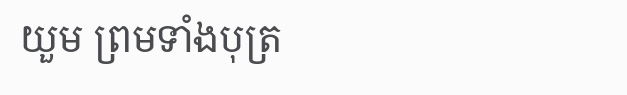យួម ព្រមទាំងបុត្រ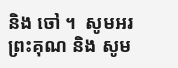និង ចៅ ។  សូមអរព្រះគុណ និង សូម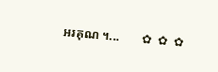អរគុណ ។...       ✿  ✿  ✿